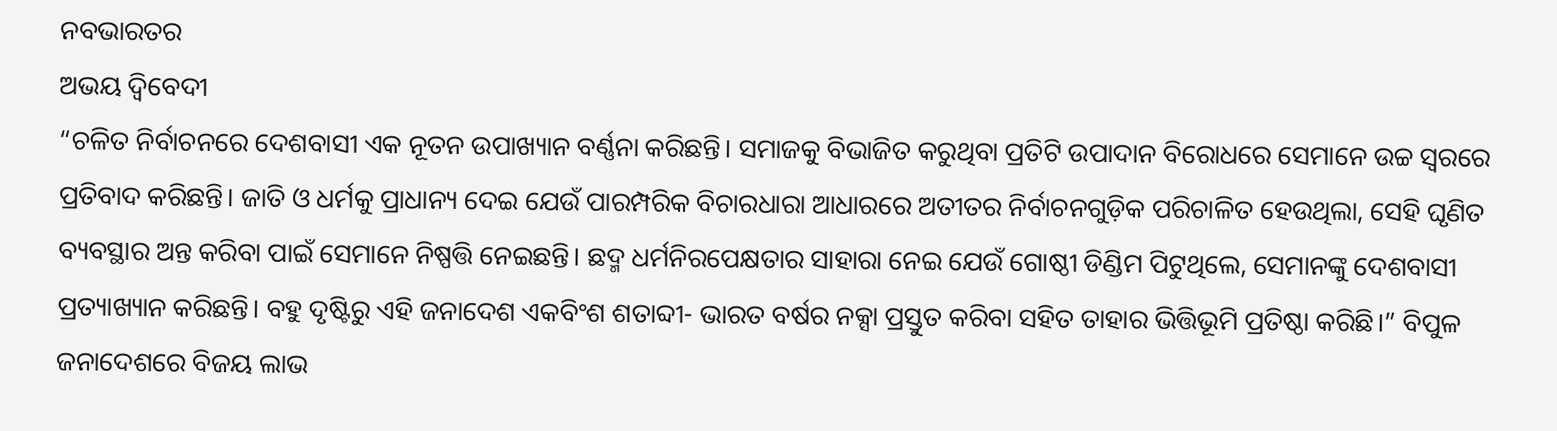ନବଭାରତର
ଅଭୟ ଦ୍ବିବେଦୀ
“ଚଳିତ ନିର୍ବାଚନରେ ଦେଶବାସୀ ଏକ ନୂତନ ଉପାଖ୍ୟାନ ବର୍ଣ୍ଣନା କରିଛନ୍ତି। ସମାଜକୁ ବିଭାଜିତ କରୁଥିବା ପ୍ରତିଟି ଉପାଦାନ ବିରୋଧରେ ସେମାନେ ଉଚ୍ଚ ସ୍ୱରରେ ପ୍ରତିବାଦ କରିଛନ୍ତି। ଜାତି ଓ ଧର୍ମକୁ ପ୍ରାଧାନ୍ୟ ଦେଇ ଯେଉଁ ପାରମ୍ପରିକ ବିଚାରଧାରା ଆଧାରରେ ଅତୀତର ନିର୍ବାଚନଗୁଡ଼ିକ ପରିଚାଳିତ ହେଉଥିଲା, ସେହି ଘୃଣିତ ବ୍ୟବସ୍ଥାର ଅନ୍ତ କରିବା ପାଇଁ ସେମାନେ ନିଷ୍ପତ୍ତି ନେଇଛନ୍ତି। ଛଦ୍ମ ଧର୍ମନିରପେକ୍ଷତାର ସାହାରା ନେଇ ଯେଉଁ ଗୋଷ୍ଠୀ ଡିଣ୍ଡିମ ପିଟୁଥିଲେ, ସେମାନଙ୍କୁ ଦେଶବାସୀ ପ୍ରତ୍ୟାଖ୍ୟାନ କରିଛନ୍ତି। ବହୁ ଦୃଷ୍ଟିରୁ ଏହି ଜନାଦେଶ ଏକବିଂଶ ଶତାବ୍ଦୀ- ଭାରତ ବର୍ଷର ନକ୍ସା ପ୍ରସ୍ତୁତ କରିବା ସହିତ ତାହାର ଭିତ୍ତିଭୂମି ପ୍ରତିଷ୍ଠା କରିଛି।” ବିପୁଳ ଜନାଦେଶରେ ବିଜୟ ଲାଭ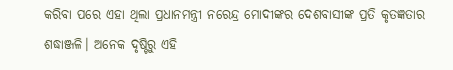କରିବା ପରେ ଏହା ଥିଲା ପ୍ରଧାନମନ୍ତ୍ରୀ ନରେନ୍ଦ୍ର ମୋଦୀଙ୍କର ଦେଶବାସୀଙ୍କ ପ୍ରତି କୃତଜ୍ଞତାର ଶଦ୍ଧାଞ୍ଜଳି। ଅନେକ ଦୃଷ୍ଟିରୁ ଏହି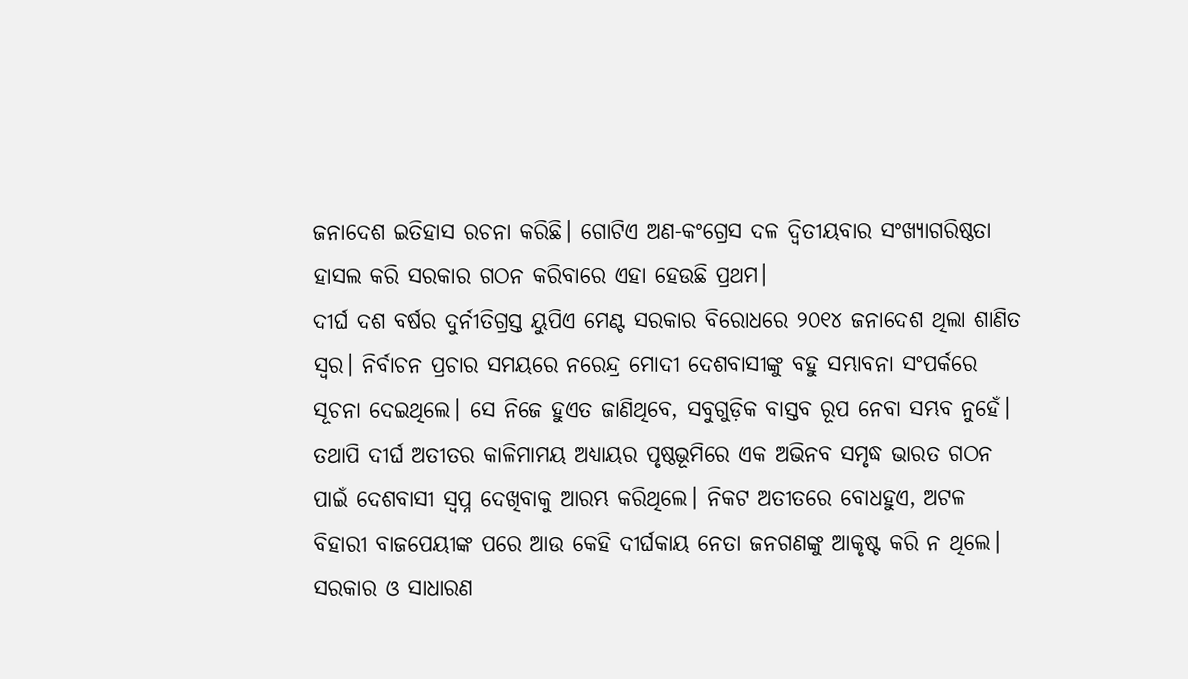ଜନାଦେଶ ଇତିହାସ ରଚନା କରିଛି। ଗୋଟିଏ ଅଣ-କଂଗ୍ରେସ ଦଳ ଦ୍ୱିତୀୟବାର ସଂଖ୍ୟାଗରିଷ୍ଠତା ହାସଲ କରି ସରକାର ଗଠନ କରିବାରେ ଏହା ହେଉଛି ପ୍ରଥମ।
ଦୀର୍ଘ ଦଶ ବର୍ଷର ଦୁର୍ନୀତିଗ୍ରସ୍ତ ୟୁପିଏ ମେଣ୍ଟ ସରକାର ବିରୋଧରେ ୨୦୧୪ ଜନାଦେଶ ଥିଲା ଶାଣିତ ସ୍ୱର। ନିର୍ବାଚନ ପ୍ରଚାର ସମୟରେ ନରେନ୍ଦ୍ର ମୋଦୀ ଦେଶବାସୀଙ୍କୁ ବହୁ ସମ୍ଭାବନା ସଂପର୍କରେ ସୂଚନା ଦେଇଥିଲେ। ସେ ନିଜେ ହୁଏତ ଜାଣିଥିବେ, ସବୁଗୁଡ଼ିକ ବାସ୍ତବ ରୂପ ନେବା ସମ୍ଭବ ନୁହେଁ। ତଥାପି ଦୀର୍ଘ ଅତୀତର କାଳିମାମୟ ଅଧ୍ୟାୟର ପୃଷ୍ଠଭୂମିରେ ଏକ ଅଭିନବ ସମୃଦ୍ଧ ଭାରତ ଗଠନ ପାଇଁ ଦେଶବାସୀ ସ୍ୱପ୍ନ ଦେଖିବାକୁ ଆରମ୍ଭ କରିଥିଲେ। ନିକଟ ଅତୀତରେ ବୋଧହୁଏ, ଅଟଳ ବିହାରୀ ବାଜପେୟୀଙ୍କ ପରେ ଆଉ କେହି ଦୀର୍ଘକାୟ ନେତା ଜନଗଣଙ୍କୁ ଆକୃଷ୍ଟ କରି ନ ଥିଲେ। ସରକାର ଓ ସାଧାରଣ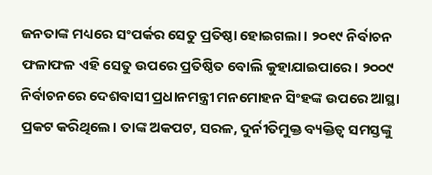ଜନତାଙ୍କ ମଧ୍ୟରେ ସଂପର୍କର ସେତୁ ପ୍ରତିଷ୍ଠା ହୋଇଗଲା। ୨୦୧୯ ନିର୍ବାଚନ ଫଳାଫଳ ଏହି ସେତୁ ଉପରେ ପ୍ରତିଷ୍ଠିତ ବୋଲି କୁହାଯାଇପାରେ। ୨୦୦୯ ନିର୍ବାଚନରେ ଦେଶବାସୀ ପ୍ରଧାନମନ୍ତ୍ରୀ ମନମୋହନ ସିଂହଙ୍କ ଉପରେ ଆସ୍ଥା ପ୍ରକଟ କରିଥିଲେ। ତାଙ୍କ ଅକପଟ, ସରଳ, ଦୁର୍ନୀତିମୁକ୍ତ ବ୍ୟକ୍ତିତ୍ୱ ସମସ୍ତଙ୍କୁ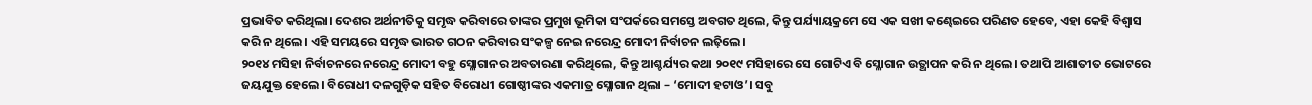ପ୍ରଭାବିତ କରିଥିଲା। ଦେଶର ଅର୍ଥନୀତିକୁ ସମୃଦ୍ଧ କରିବାରେ ତାଙ୍କର ପ୍ରମୁଖ ଭୂମିକା ସଂପର୍କରେ ସମସ୍ତେ ଅବଗତ ଥିଲେ, କିନ୍ତୁ ପର୍ଯ୍ୟାୟକ୍ରମେ ସେ ଏକ ସଖୀ କଣ୍ଢେଇରେ ପରିଣତ ହେବେ, ଏହା କେହି ବିଶ୍ୱାସ କରି ନ ଥିଲେ। ଏହି ସମୟରେ ସମୃଦ୍ଧ ଭାରତ ଗଠନ କରିବାର ସଂକଳ୍ପ ନେଇ ନରେନ୍ଦ୍ର ମୋଦୀ ନିର୍ବାଚନ ଲଢ଼ିଲେ।
୨୦୧୪ ମସିହା ନିର୍ବାଚନରେ ନରେନ୍ଦ୍ର ମୋଦୀ ବହୁ ସ୍ଳୋଗାନର ଅବତାରଣା କରିଥିଲେ, କିନ୍ତୁ ଆଶ୍ଚର୍ଯ୍ୟର କଥା ୨୦୧୯ ମସିହାରେ ସେ ଗୋଟିଏ ବି ସ୍ଳୋଗାନ ଉତ୍ଥାପନ କରି ନ ଥିଲେ। ତଥାପି ଆଶାତୀତ ଭୋଟରେ ଜୟଯୁକ୍ତ ହେଲେ। ବିରୋଧୀ ଦଳଗୁଡ଼ିକ ସହିତ ବିରୋଧୀ ଗୋଷ୍ଠୀଙ୍କର ଏକମାତ୍ର ସ୍ଳୋଗାନ ଥିଲା – ‘ମୋଦୀ ହଟାଓ’। ସବୁ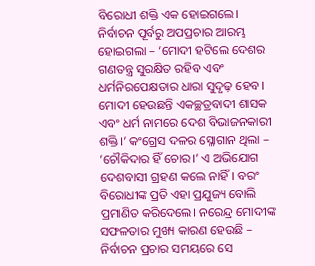ବିରୋଧୀ ଶକ୍ତି ଏକ ହୋଇଗଲେ। ନିର୍ବାଚନ ପୂର୍ବରୁ ଅପପ୍ରଚାର ଆରମ୍ଭ ହୋଇଗଲା – ‘ମୋଦୀ ହଟିଲେ ଦେଶର ଗଣତନ୍ତ୍ର ସୁରକ୍ଷିତ ରହିବ ଏବଂ ଧର୍ମନିରପେକ୍ଷତାର ଧାରା ସୁଦୃଢ଼ ହେବ। ମୋଦୀ ହେଉଛନ୍ତି ଏକଚ୍ଛତ୍ରବାଦୀ ଶାସକ ଏବଂ ଧର୍ମ ନାମରେ ଦେଶ ବିଭାଜନକାରୀ ଶକ୍ତି।’ କଂଗ୍ରେସ ଦଳର ସ୍ଳୋଗାନ ଥିଲା – ‘ଚୌକିଦାର ହିଁ ଚୋର।’ ଏ ଅଭିଯୋଗ ଦେଶବାସୀ ଗ୍ରହଣ କଲେ ନାହିଁ। ବରଂ ବିରୋଧୀଙ୍କ ପ୍ରତି ଏହା ପ୍ରଯୁଜ୍ୟ ବୋଲି ପ୍ରମାଣିତ କରିଦେଲେ। ନରେନ୍ଦ୍ର ମୋଦୀଙ୍କ ସଫଳତାର ମୁଖ୍ୟ କାରଣ ହେଉଛି – ନିର୍ବାଚନ ପ୍ରଚାର ସମୟରେ ସେ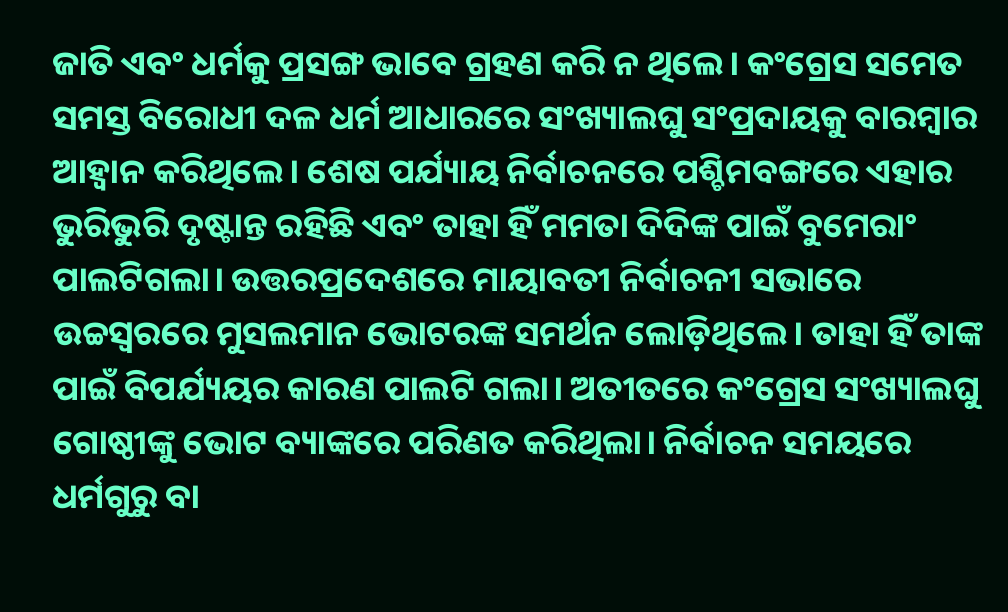ଜାତି ଏବଂ ଧର୍ମକୁ ପ୍ରସଙ୍ଗ ଭାବେ ଗ୍ରହଣ କରି ନ ଥିଲେ। କଂଗ୍ରେସ ସମେତ ସମସ୍ତ ବିରୋଧୀ ଦଳ ଧର୍ମ ଆଧାରରେ ସଂଖ୍ୟାଲଘୁ ସଂପ୍ରଦାୟକୁ ବାରମ୍ବାର ଆହ୍ୱାନ କରିଥିଲେ। ଶେଷ ପର୍ଯ୍ୟାୟ ନିର୍ବାଚନରେ ପଶ୍ଚିମବଙ୍ଗରେ ଏହାର ଭୁରିଭୁରି ଦୃଷ୍ଟାନ୍ତ ରହିଛି ଏବଂ ତାହା ହିଁ ମମତା ଦିଦିଙ୍କ ପାଇଁ ବୁମେରାଂ ପାଲଟିଗଲା। ଉତ୍ତରପ୍ରଦେଶରେ ମାୟାବତୀ ନିର୍ବାଚନୀ ସଭାରେ ଉଚ୍ଚସ୍ୱରରେ ମୁସଲମାନ ଭୋଟରଙ୍କ ସମର୍ଥନ ଲୋଡ଼ିଥିଲେ। ତାହା ହିଁ ତାଙ୍କ ପାଇଁ ବିପର୍ଯ୍ୟୟର କାରଣ ପାଲଟି ଗଲା। ଅତୀତରେ କଂଗ୍ରେସ ସଂଖ୍ୟାଲଘୁ ଗୋଷ୍ଠୀଙ୍କୁ ଭୋଟ ବ୍ୟାଙ୍କରେ ପରିଣତ କରିଥିଲା। ନିର୍ବାଚନ ସମୟରେ ଧର୍ମଗୁରୁ ବା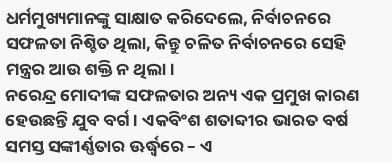ଧର୍ମମୁଖ୍ୟମାନଙ୍କୁ ସାକ୍ଷାତ କରିଦେଲେ, ନିର୍ବାଚନରେ ସଫଳତା ନିଶ୍ଚିତ ଥିଲା, କିନ୍ତୁ ଚଳିତ ନିର୍ବାଚନରେ ସେହି ମନ୍ତ୍ରର ଆଉ ଶକ୍ତି ନ ଥିଲା।
ନରେନ୍ଦ୍ର ମୋଦୀଙ୍କ ସଫଳତାର ଅନ୍ୟ ଏକ ପ୍ରମୁଖ କାରଣ ହେଉଛନ୍ତି ଯୁବ ବର୍ଗ। ଏକବିଂଶ ଶତାବ୍ଦୀର ଭାରତ ବର୍ଷ ସମସ୍ତ ସଙ୍କୀର୍ଣ୍ଣତାର ଊର୍ଦ୍ଧ୍ବରେ – ଏ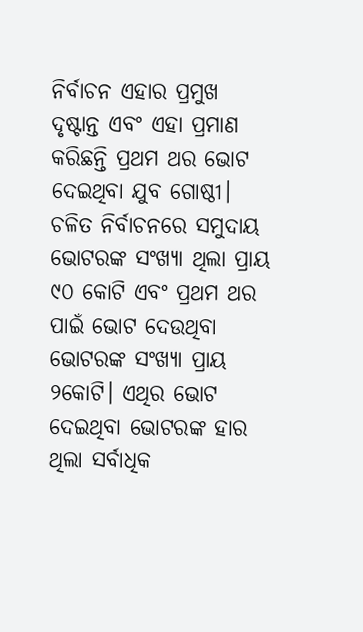ନିର୍ବାଚନ ଏହାର ପ୍ରମୁଖ ଦୃଷ୍ଟାନ୍ତ ଏବଂ ଏହା ପ୍ରମାଣ କରିଛନ୍ତି ପ୍ରଥମ ଥର ଭୋଟ ଦେଇଥିବା ଯୁବ ଗୋଷ୍ଠୀ। ଚଳିତ ନିର୍ବାଚନରେ ସମୁଦାୟ ଭୋଟରଙ୍କ ସଂଖ୍ୟା ଥିଲା ପ୍ରାୟ ୯୦ କୋଟି ଏବଂ ପ୍ରଥମ ଥର ପାଇଁ ଭୋଟ ଦେଉଥିବା ଭୋଟରଙ୍କ ସଂଖ୍ୟା ପ୍ରାୟ ୨କୋଟି। ଏଥିର ଭୋଟ ଦେଇଥିବା ଭୋଟରଙ୍କ ହାର ଥିଲା ସର୍ବାଧିକ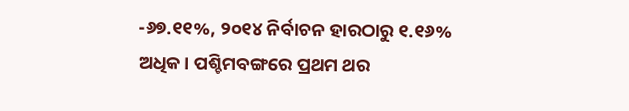-୬୭.୧୧%, ୨୦୧୪ ନିର୍ବାଚନ ହାରଠାରୁ ୧.୧୬% ଅଧିକ। ପଶ୍ଚିମବଙ୍ଗରେ ପ୍ରଥମ ଥର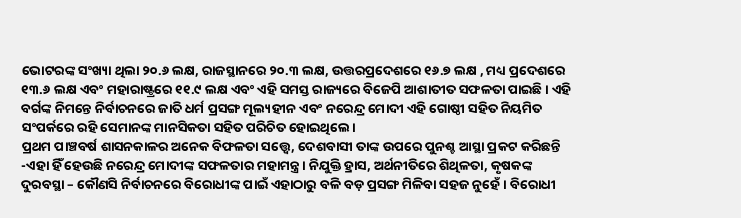ଭୋଟରଙ୍କ ସଂଖ୍ୟା ଥିଲା ୨୦.୬ ଲକ୍ଷ, ରାଜସ୍ଥାନରେ ୨୦.୩ ଲକ୍ଷ, ଉତ୍ତରପ୍ରଦେଶରେ ୧୬.୭ ଲକ୍ଷ , ମଧ୍ୟ ପ୍ରଦେଶରେ ୧୩.୬ ଲକ୍ଷ ଏବଂ ମହାରାଷ୍ଟ୍ରରେ ୧୧.୯ ଲକ୍ଷ ଏବଂ ଏହି ସମସ୍ତ ରାଜ୍ୟରେ ବିଜେପି ଆଶାତୀତ ସଫଳତା ପାଇଛି। ଏହି ବର୍ଗଙ୍କ ନିମନ୍ତେ ନିର୍ବାଚନରେ ଜାତି ଧର୍ମ ପ୍ରସଙ୍ଗ ମୂଲ୍ୟହୀନ ଏବଂ ନରେନ୍ଦ୍ର ମୋଦୀ ଏହି ଗୋଷ୍ଠୀ ସହିତ ନିୟମିତ ସଂପର୍କରେ ରହି ସେମାନଙ୍କ ମାନସିକତା ସହିତ ପରିଚିତ ହୋଇଥିଲେ।
ପ୍ରଥମ ପାଞ୍ଚବର୍ଷ ଶାସନକାଳର ଅନେକ ବିଫଳତା ସତ୍ତ୍ୱେ, ଦେଶବାସୀ ତାଙ୍କ ଉପରେ ପୁନଶ୍ଚ ଆସ୍ଥା ପ୍ରକଟ କରିଛନ୍ତି -ଏହା ହିଁ ହେଉଛି ନରେନ୍ଦ୍ର ମୋଦୀଙ୍କ ସଫଳତାର ମହାମନ୍ତ୍ର। ନିଯୁକ୍ତି ହ୍ରାସ, ଅର୍ଥନୀତିରେ ଶିଥିଳତା, କୃଷକଙ୍କ ଦୁରବସ୍ଥା – କୌଣସି ନିର୍ବାଚନରେ ବିରୋଧୀଙ୍କ ପାଇଁ ଏହାଠାରୁ ବଳି ବଡ଼ ପ୍ରସଙ୍ଗ ମିଳିବା ସହଜ ନୁହେଁ। ବିରୋଧୀ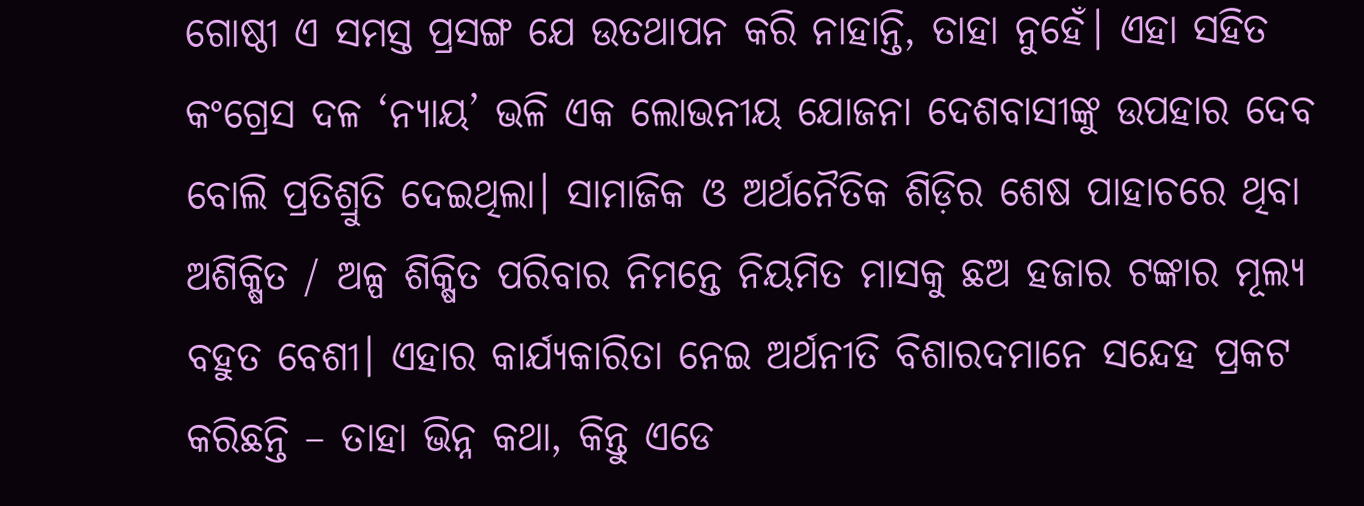ଗୋଷ୍ଠୀ ଏ ସମସ୍ତ ପ୍ରସଙ୍ଗ ଯେ ଉତଥାପନ କରି ନାହାନ୍ତି, ତାହା ନୁହେଁ। ଏହା ସହିତ କଂଗ୍ରେସ ଦଳ ‘ନ୍ୟାୟ’ ଭଳି ଏକ ଲୋଭନୀୟ ଯୋଜନା ଦେଶବାସୀଙ୍କୁ ଉପହାର ଦେବ ବୋଲି ପ୍ରତିଶ୍ରୁତି ଦେଇଥିଲା। ସାମାଜିକ ଓ ଅର୍ଥନୈତିକ ଶିଡ଼ିର ଶେଷ ପାହାଚରେ ଥିବା ଅଶିକ୍ଷିତ / ଅଳ୍ପ ଶିକ୍ଷିତ ପରିବାର ନିମନ୍ତେ ନିୟମିତ ମାସକୁ ଛଅ ହଜାର ଟଙ୍କାର ମୂଲ୍ୟ ବହୁତ ବେଶୀ। ଏହାର କାର୍ଯ୍ୟକାରିତା ନେଇ ଅର୍ଥନୀତି ବିଶାରଦମାନେ ସନ୍ଦେହ ପ୍ରକଟ କରିଛନ୍ତି – ତାହା ଭିନ୍ନ କଥା, କିନ୍ତୁ ଏଡେ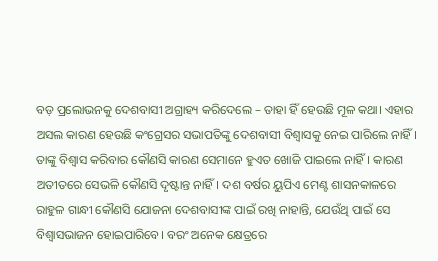ବଡ଼ ପ୍ରଲୋଭନକୁ ଦେଶବାସୀ ଅଗ୍ରାହ୍ୟ କରିଦେଲେ – ତାହା ହିଁ ହେଉଛି ମୂଳ କଥା। ଏହାର ଅସଲ କାରଣ ହେଉଛି କଂଗ୍ରେସର ସଭାପତିଙ୍କୁ ଦେଶବାସୀ ବିଶ୍ୱାସକୁ ନେଇ ପାରିଲେ ନାହିଁ। ତାଙ୍କୁ ବିଶ୍ୱାସ କରିବାର କୌଣସି କାରଣ ସେମାନେ ହୁଏତ ଖୋଜି ପାଇଲେ ନାହିଁ। କାରଣ ଅତୀତରେ ସେଭଳି କୌଣସି ଦୃଷ୍ଟାନ୍ତ ନାହିଁ। ଦଶ ବର୍ଷର ୟୁପିଏ ମେଣ୍ଟ ଶାସନକାଳରେ ରାହୁଳ ଗାନ୍ଧୀ କୌଣସି ଯୋଜନା ଦେଶବାସୀଙ୍କ ପାଇଁ ରଖି ନାହାନ୍ତି, ଯେଉଁଥି ପାଇଁ ସେ ବିଶ୍ୱାସଭାଜନ ହୋଇପାରିବେ। ବରଂ ଅନେକ କ୍ଷେତ୍ରରେ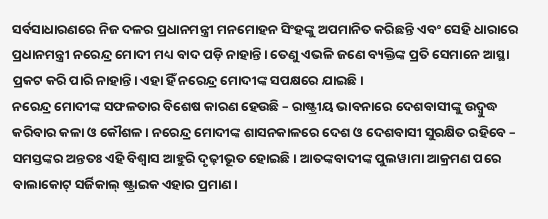ସର୍ବସାଧାରଣରେ ନିଜ ଦଳର ପ୍ରଧାନମନ୍ତ୍ରୀ ମନମୋହନ ସିଂହଙ୍କୁ ଅପମାନିତ କରିଛନ୍ତି ଏବଂ ସେହି ଧାରାରେ ପ୍ରଧାନମନ୍ତ୍ରୀ ନରେନ୍ଦ୍ର ମୋଦୀ ମଧ୍ୟ ବାଦ ପଡ଼ି ନାହାନ୍ତି। ତେଣୁ ଏଭଳି ଜଣେ ବ୍ୟକ୍ତିଙ୍କ ପ୍ରତି ସେମାନେ ଆସ୍ଥା ପ୍ରକଟ କରି ପାରି ନାହାନ୍ତି। ଏହା ହିଁ ନରେନ୍ଦ୍ର ମୋଦୀଙ୍କ ସପକ୍ଷରେ ଯାଇଛି।
ନରେନ୍ଦ୍ର ମୋଦୀଙ୍କ ସଫଳତାର ବିଶେଷ କାରଣ ହେଉଛି – ରାଷ୍ଟ୍ରୀୟ ଭାବନାରେ ଦେଶବାସୀଙ୍କୁ ଉଦ୍ବୁଦ୍ଧ କରିବାର କଳା ଓ କୌଶଳ। ନରେନ୍ଦ୍ର ମୋଦୀଙ୍କ ଶାସନକାଳରେ ଦେଶ ଓ ଦେଶବାସୀ ସୁରକ୍ଷିତ ରହିବେ – ସମସ୍ତଙ୍କର ଅନ୍ତତଃ ଏହି ବିଶ୍ୱାସ ଆହୁରି ଦୃଢ଼ୀଭୂତ ହୋଇଛି। ଆତଙ୍କବାଦୀଙ୍କ ପୁଲୱାମା ଆକ୍ରମଣ ପରେ ବାଲାକୋଟ୍ ସର୍ଜିକାଲ୍ ଷ୍ଟ୍ରାଇକ ଏହାର ପ୍ରମାଣ।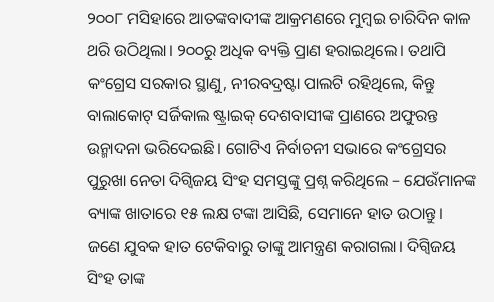୨୦୦୮ ମସିହାରେ ଆତଙ୍କବାଦୀଙ୍କ ଆକ୍ରମଣରେ ମୁମ୍ବଇ ଚାରିଦିନ କାଳ ଥରି ଉଠିଥିଲା। ୨୦୦ରୁ ଅଧିକ ବ୍ୟକ୍ତି ପ୍ରାଣ ହରାଇଥିଲେ। ତଥାପି କଂଗ୍ରେସ ସରକାର ସ୍ଥାଣୁ, ନୀରବଦ୍ରଷ୍ଟା ପାଲଟି ରହିଥିଲେ, କିନ୍ତୁ ବାଲାକୋଟ୍ ସର୍ଜିକାଲ ଷ୍ଟ୍ରାଇକ୍ ଦେଶବାସୀଙ୍କ ପ୍ରାଣରେ ଅଫୁରନ୍ତ ଉନ୍ମାଦନା ଭରିଦେଇଛି। ଗୋଟିଏ ନିର୍ବାଚନୀ ସଭାରେ କଂଗ୍ରେସର ପୁରୁଖା ନେତା ଦିଗ୍ବିଜୟ ସିଂହ ସମସ୍ତଙ୍କୁ ପ୍ରଶ୍ନ କରିଥିଲେ – ଯେଉଁମାନଙ୍କ ବ୍ୟାଙ୍କ ଖାତାରେ ୧୫ ଲକ୍ଷ ଟଙ୍କା ଆସିଛି, ସେମାନେ ହାତ ଉଠାନ୍ତୁ। ଜଣେ ଯୁବକ ହାତ ଟେକିବାରୁ ତାଙ୍କୁ ଆମନ୍ତ୍ରଣ କରାଗଲା। ଦିଗ୍ବିଜୟ ସିଂହ ତାଙ୍କ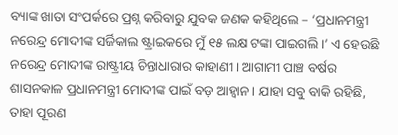ବ୍ୟାଙ୍କ ଖାତା ସଂପର୍କରେ ପ୍ରଶ୍ନ କରିବାରୁ ଯୁବକ ଜଣକ କହିଥିଲେ – ‘ପ୍ରଧାନମନ୍ତ୍ରୀ ନରେନ୍ଦ୍ର ମୋଦୀଙ୍କ ସର୍ଜିକାଲ ଷ୍ଟ୍ରାଇକରେ ମୁଁ ୧୫ ଲକ୍ଷ ଟଙ୍କା ପାଇଗଲି।’ ଏ ହେଉଛି ନରେନ୍ଦ୍ର ମୋଦୀଙ୍କ ରାଷ୍ଟ୍ରୀୟ ଚିନ୍ତାଧାରାର କାହାଣୀ। ଆଗାମୀ ପାଞ୍ଚ ବର୍ଷର ଶାସନକାଳ ପ୍ରଧାନମନ୍ତ୍ରୀ ମୋଦୀଙ୍କ ପାଇଁ ବଡ଼ ଆହ୍ୱାନ। ଯାହା ସବୁ ବାକି ରହିଛି, ତାହା ପୂରଣ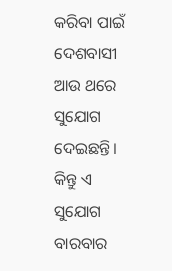କରିବା ପାଇଁ ଦେଶବାସୀ ଆଉ ଥରେ ସୁଯୋଗ ଦେଇଛନ୍ତି। କିନ୍ତୁ ଏ ସୁଯୋଗ ବାରବାର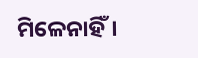ମିଳେନାହିଁ।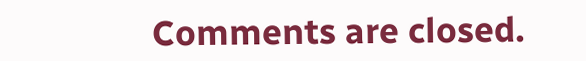Comments are closed.